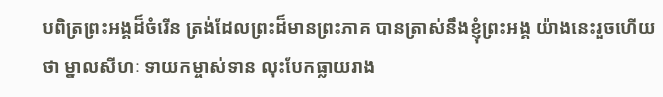បពិត្រព្រះអង្គដ៏ចំរើន ត្រង់ដែលព្រះដ៏មានព្រះភាគ បានត្រាស់នឹងខ្ញុំព្រះអង្គ យ៉ាងនេះរួចហើយថា ម្នាលសីហៈ ទាយកម្ចាស់ទាន លុះបែកធ្លាយរាង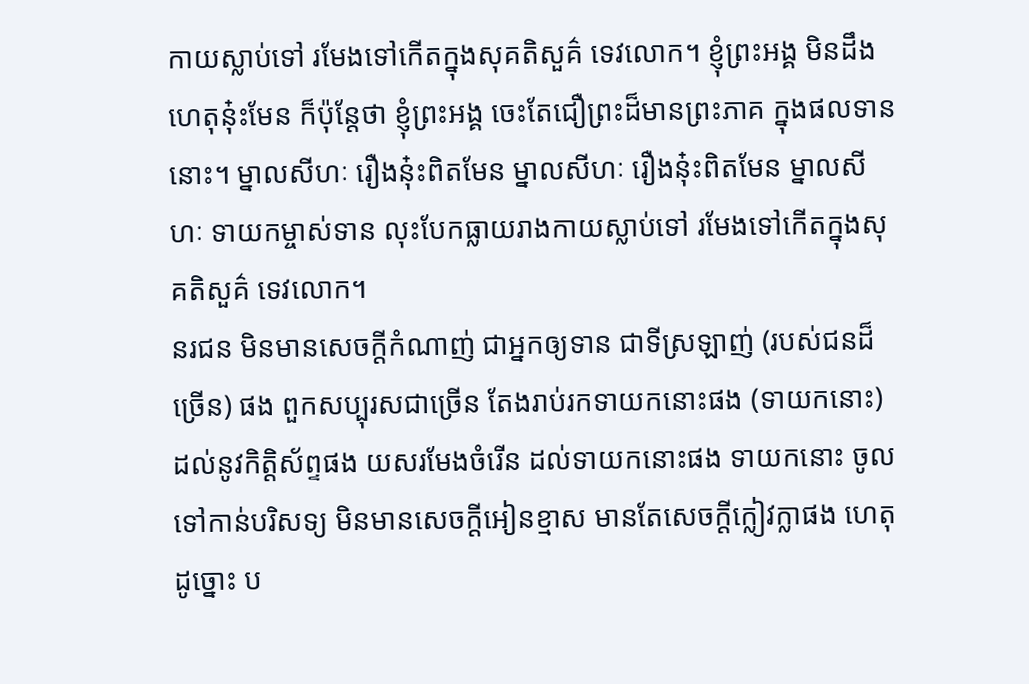កាយស្លាប់ទៅ រមែងទៅកើតក្នុងសុគតិសួគ៌ ទេវលោក។ ខ្ញុំព្រះអង្គ មិនដឹងហេតុនុ៎ះមែន ក៏ប៉ុន្តែថា ខ្ញុំព្រះអង្គ ចេះតែជឿព្រះដ៏មានព្រះភាគ ក្នុងផលទាននោះ។ ម្នាលសីហៈ រឿងនុ៎ះពិតមែន ម្នាលសីហៈ រឿងនុ៎ះពិតមែន ម្នាលសីហៈ ទាយកម្ចាស់ទាន លុះបែកធ្លាយរាងកាយស្លាប់ទៅ រមែងទៅកើតក្នុងសុគតិសួគ៌ ទេវលោក។
នរជន មិនមានសេចក្តីកំណាញ់ ជាអ្នកឲ្យទាន ជាទីស្រឡាញ់ (របស់ជនដ៏ច្រើន) ផង ពួកសប្បុរសជាច្រើន តែងរាប់រកទាយកនោះផង (ទាយកនោះ) ដល់នូវកិត្តិស័ព្ទផង យសរមែងចំរើន ដល់ទាយកនោះផង ទាយកនោះ ចូលទៅកាន់បរិសទ្យ មិនមានសេចក្តីអៀនខ្មាស មានតែសេចក្តីក្លៀវក្លាផង ហេតុដូច្នោះ ប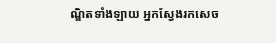ណ្ឌិតទាំងឡាយ អ្នកស្វែងរកសេច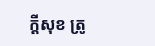ក្តីសុខ ត្រូ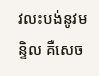វលះបង់នូវមន្ទិល គឺសេច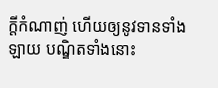ក្តីកំណាញ់ ហើយឲ្យនូវទានទាំងឡាយ បណ្ឌិតទាំងនោះ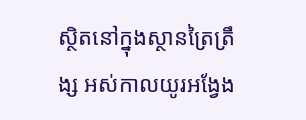ស្ថិតនៅក្នុងស្ថានត្រៃត្រឹង្ស អស់កាលយូរអង្វែង